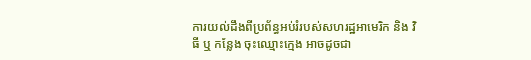ការយល់ដឹងពីប្រព័ន្ធអប់រំរបស់សហរដ្ឋអាមេរិក និង វិធី ឬ កន្លែង ចុះឈ្មោះក្មេង អាចដូចជា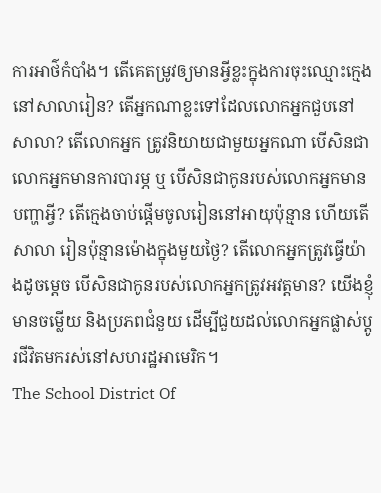ការអាថ៌កំបាំង។ តើគេតម្រូវឲ្យមានអ្វីខ្លះក្នុងការចុះឈ្មោះក្មេងនៅសាលារៀន? តើអ្នកណាខ្លះទៅដែលលោកអ្នកជួបនៅសាលា? តើលោកអ្នក ត្រូវនិយាយជាមួយអ្នកណា បើសិនជាលោកអ្នកមានការបារម្ភ ឬ បើសិនជាកូនរបស់លោកអ្នកមានបញ្ហាអ្វី? តើក្មេងចាប់ផ្តើមចូលរៀននៅអាយុប៉ុន្មាន ហើយតើសាលា រៀនប៉ុន្មានម៉ោងក្នុងមួយថ្ងៃ? តើលោកអ្នកត្រូវធ្វើយ៉ាងដូចម្ដេច បើសិនជាកូនរបស់លោកអ្នកត្រូវអវត្តមាន? យើងខ្ញុំមានចម្លើយ និងប្រភពជំនួយ ដើម្បីជួយដល់លោកអ្នកផ្លាស់ប្តូរជីវិតមករស់នៅសហរដ្ឋអាមេរិក។
The School District Of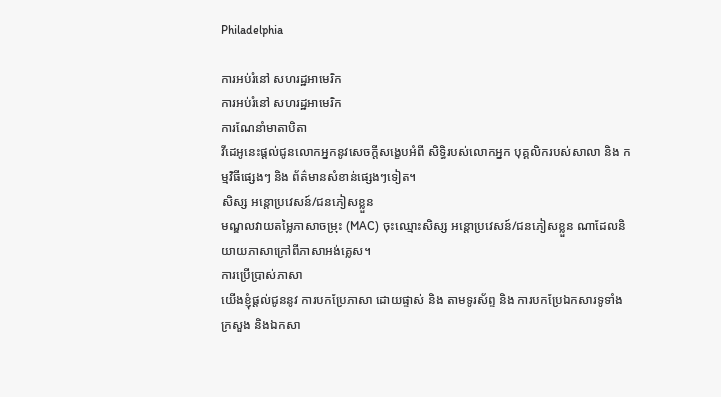Philadelphia

ការអប់រំនៅ សហរដ្ឋអាមេរិក
ការអប់រំនៅ សហរដ្ឋអាមេរិក
ការណែនាំមាតាបិតា
វីដេអូនេះផ្ដល់ជូនលោកអ្នកនូវសេចក្ដីសង្ខេបអំពី សិទ្ធិរបស់លោកអ្នក បុគ្គលិករបស់សាលា និង កម្មវិធីផ្សេងៗ និង ព័ត៌មានសំខាន់ផ្សេងៗទៀត។
សិស្ស អន្តោប្រវេសន៍/ជនភៀសខ្លួន
មណ្ឌលវាយតម្លៃភាសាចម្រុះ (MAC) ចុះឈ្មោះសិស្ស អន្តោប្រវេសន៍/ជនភៀសខ្លួន ណាដែលនិយាយភាសាក្រៅពីភាសាអង់គ្លេស។
ការប្រើប្រាស់ភាសា
យើងខ្ញុំផ្ដល់ជូននូវ ការបកប្រែភាសា ដោយផ្ទាស់ និង តាមទូរស័ព្ទ និង ការបកប្រែឯកសារទូទាំងក្រសួង និងឯកសា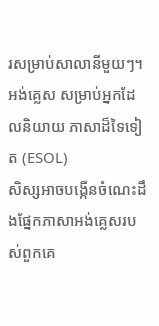រសម្រាប់សាលានីមួយៗ។
អង់គ្លេស សម្រាប់អ្នកដែលនិយាយ ភាសាដ៏ទៃទៀត (ESOL)
សិស្សអាចបង្កើនចំណេះដឹងផ្នែកភាសាអង់គ្លេសរបស់ពួកគេ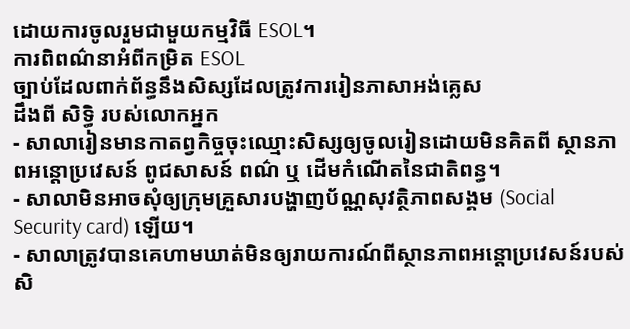ដោយការចូលរួមជាមួយកម្មវិធី ESOL។
ការពិពណ៌នាអំពីកម្រិត ESOL
ច្បាប់ដែលពាក់ព័ន្ធនឹងសិស្សដែលត្រូវការរៀនភាសាអង់គ្លេស
ដឹងពី សិទ្ធិ របស់លោកអ្នក
- សាលារៀនមានកាតព្វកិច្ចចុះឈ្មោះសិស្សឲ្យចូលរៀនដោយមិនគិតពី ស្ថានភាពអន្តោប្រវេសន៍ ពូជសាសន៍ ពណ៌ ឬ ដើមកំណើតនៃជាតិពន្ធ។
- សាលាមិនអាចសុំឲ្យក្រុមគ្រួសារបង្ហាញប័ណ្ណសុវត្ថិភាពសង្គម (Social Security card) ឡើយ។
- សាលាត្រូវបានគេហាមឃាត់មិនឲ្យរាយការណ៍ពីស្ថានភាពអន្តោប្រវេសន៍របស់សិ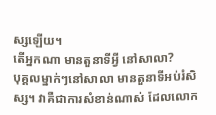ស្សឡើយ។
តើអ្នកណា មានតួនាទីអ្វី នៅសាលា?
បុគ្គលម្នាក់ៗនៅសាលា មានតួនាទីអប់រំសិស្ស។ វាគឺជាការសំខាន់ណាស់ ដែលលោក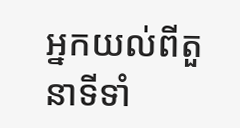អ្នកយល់ពីតួនាទីទាំ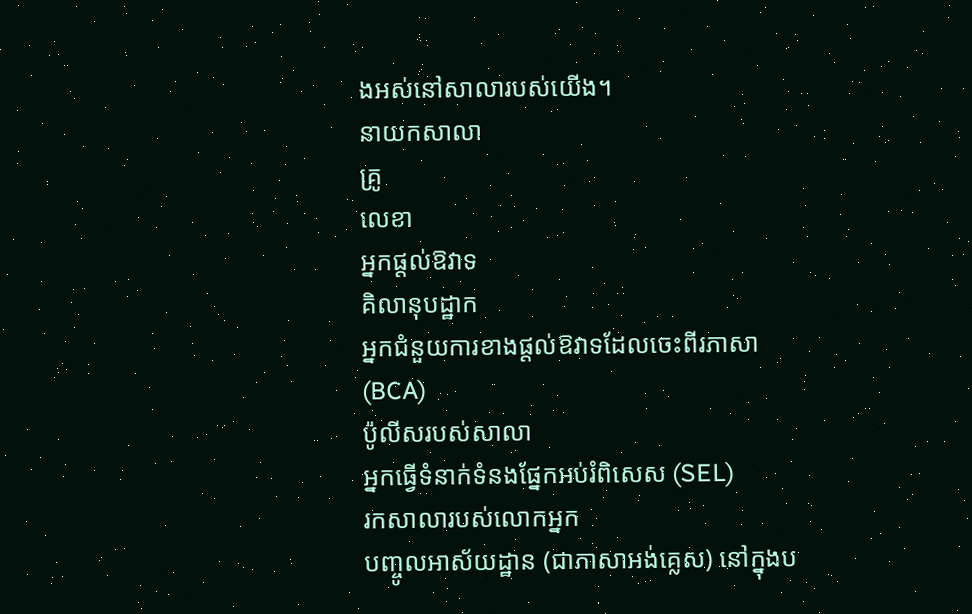ងអស់នៅសាលារបស់យើង។
នាយកសាលា
គ្រូ
លេខា
អ្នកផ្ដល់ឱវាទ
គិលានុបដ្ឋាក
អ្នកជំនួយការខាងផ្ដល់ឱវាទដែលចេះពីរភាសា (BCA)
ប៉ូលីសរបស់សាលា
អ្នកធ្វើទំនាក់ទំនងផ្នែកអប់រំពិសេស (SEL)
រកសាលារបស់លោកអ្នក
បញ្ចូលអាស័យដ្ឋាន (ជាភាសាអង់គ្លេស) នៅក្នុងប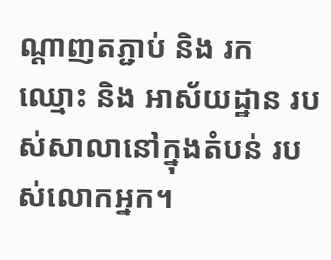ណ្ដាញតភ្ជាប់ និង រក ឈ្មោះ និង អាស័យដ្ឋាន របស់សាលានៅក្នុងតំបន់ របស់លោកអ្នក។